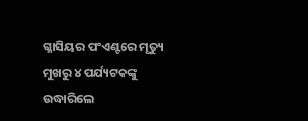ଗ୍ଳାସିୟର ପଂଏଣ୍ଟରେ ମୃତ୍ୟୁ ମୁଖରୁ ୪ ପର୍ଯ୍ୟଟକଙ୍କୁ ଉଦ୍ଧାରିଲେ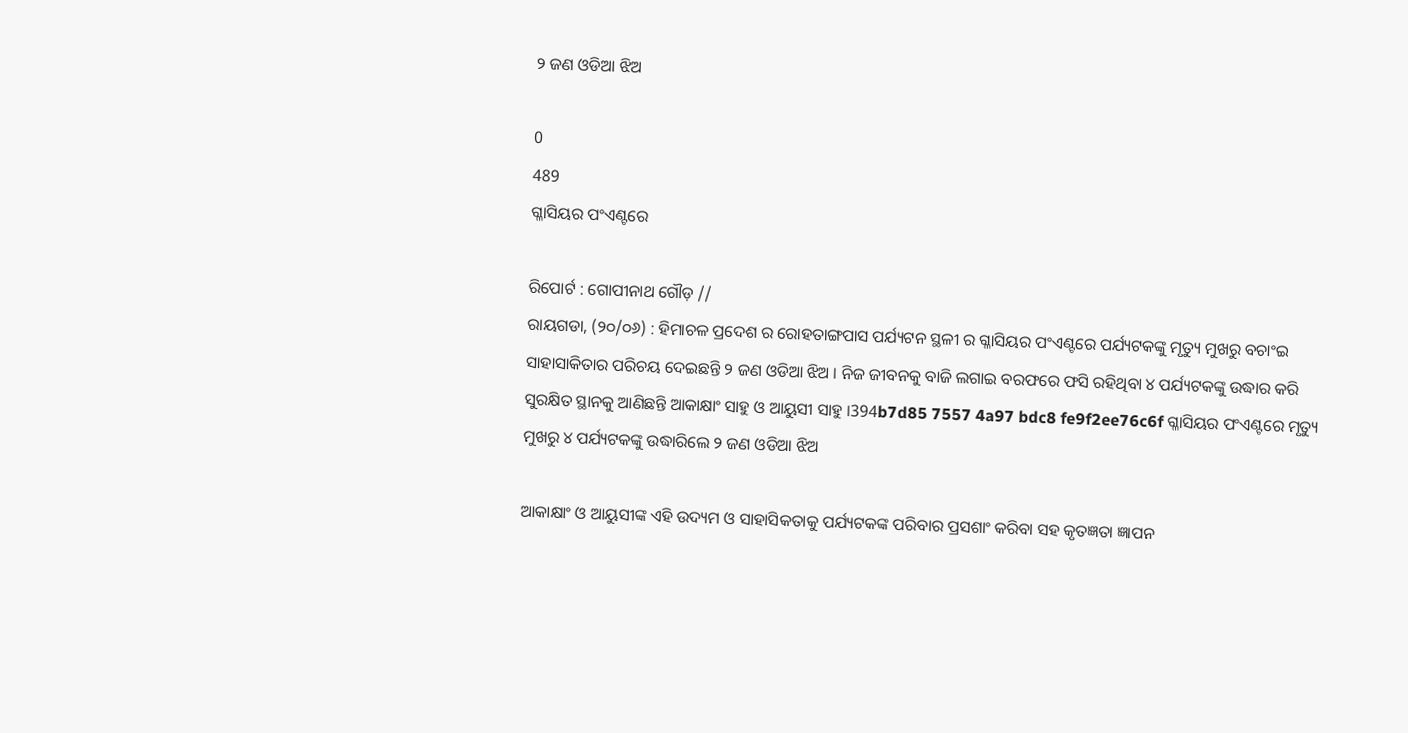୨ ଜଣ ଓଡିଆ ଝିଅ

0
489
ଗ୍ଳାସିୟର ପଂଏଣ୍ଟରେ

ରିପୋର୍ଟ : ଗୋପୀନାଥ ଗୌଡ଼ //
ରାୟଗଡା, (୨୦/୦୬) : ହିମାଚଳ ପ୍ରଦେଶ ର ରୋହତାଙ୍ଗପାସ ପର୍ଯ୍ୟଟନ ସ୍ଥଳୀ ର ଗ୍ଳାସିୟର ପଂଏଣ୍ଟରେ ପର୍ଯ୍ୟଟକଙ୍କୁ ମୃତ୍ୟୁ ମୁଖରୁ ବଚାଂଇ ସାହାସାକିତାର ପରିଚୟ ଦେଇଛନ୍ତି ୨ ଜଣ ଓଡିଆ ଝିଅ । ନିଜ ଜୀବନକୁ ବାଜି ଲଗାଇ ବରଫରେ ଫସି ରହିଥିବା ୪ ପର୍ଯ୍ୟଟକଙ୍କୁ ଉଦ୍ଧାର କରି ସୁରକ୍ଷିତ ସ୍ଥାନକୁ ଆଣିଛନ୍ତି ଆକାକ୍ଷାଂ ସାହୁ ଓ ଆୟୁସୀ ସାହୁ ।394b7d85 7557 4a97 bdc8 fe9f2ee76c6f ଗ୍ଳାସିୟର ପଂଏଣ୍ଟରେ ମୃତ୍ୟୁ ମୁଖରୁ ୪ ପର୍ଯ୍ୟଟକଙ୍କୁ ଉଦ୍ଧାରିଲେ ୨ ଜଣ ଓଡିଆ ଝିଅ

ଆକାକ୍ଷାଂ ଓ ଆୟୁସୀଙ୍କ ଏହି ଉଦ୍ୟମ ଓ ସାହାସିକତାକୁ ପର୍ଯ୍ୟଟକଙ୍କ ପରିବାର ପ୍ରସଶାଂ କରିବା ସହ କୃତଜ୍ଞତା ଜ୍ଞାପନ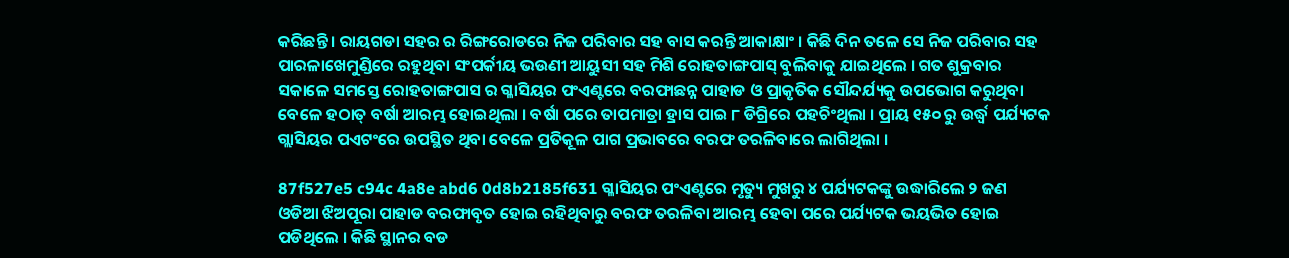କରିଛନ୍ତି । ରାୟଗଡା ସହର ର ରିଙ୍ଗରୋଡରେ ନିଜ ପରିବାର ସହ ବାସ କରନ୍ତି ଆକାକ୍ଷାଂ । କିଛି ଦିନ ତଳେ ସେ ନିଜ ପରିବାର ସହ ପାରଳାଖେମୁଣ୍ଡିରେ ରହୁଥିବା ସଂପର୍କୀୟ ଭଉଣୀ ଆୟୁସୀ ସହ ମିଶି ରୋହତାଙ୍ଗପାସ୍ ବୁଲିବାକୁ ଯାଇଥିଲେ । ଗତ ଶୁକ୍ରବାର ସକାଳେ ସମସ୍ତେ ରୋହତାଙ୍ଗପାସ ର ଗ୍ଳାସିୟର ପଂଏଣ୍ଟରେ ବରଫାଛନ୍ନ ପାହାଡ ଓ ପ୍ରାକୃତିକ ସୌନ୍ଦର୍ଯ୍ୟକୁ ଉପଭୋଗ କରୁଥିବା ବେଳେ ହଠାତ୍ ବର୍ଷା ଆରମ୍ଭ ହୋଇଥିଲା । ବର୍ଷା ପରେ ତାପମାତ୍ରା ହ୍ରାସ ପାଇ ୮ ଡିଗ୍ରିରେ ପହଚିଂଥିଲା । ପ୍ରାୟ ୧୫୦ ରୁ ଉର୍ଦ୍ଧ୍ୱ ପର୍ଯ୍ୟଟକ ଗ୍ଲାସିୟର ପଏଟଂରେ ଉପସ୍ଥିତ ଥିବା ବେଳେ ପ୍ରତିକୂଳ ପାଗ ପ୍ରଭାବରେ ବରଫ ତରଳିବାରେ ଲାଗିଥିଲା ।

87f527e5 c94c 4a8e abd6 0d8b2185f631 ଗ୍ଳାସିୟର ପଂଏଣ୍ଟରେ ମୃତ୍ୟୁ ମୁଖରୁ ୪ ପର୍ଯ୍ୟଟକଙ୍କୁ ଉଦ୍ଧାରିଲେ ୨ ଜଣ ଓଡିଆ ଝିଅପୂରା ପାହାଡ ବରଫାବୃତ ହୋଇ ରହିଥିବାରୁ ବରଫ ତରଳିବା ଆରମ୍ଭ ହେବା ପରେ ପର୍ଯ୍ୟଟକ ଭୟଭିତ ହୋଇ ପଡିଥିଲେ । କିଛି ସ୍ଥାନର ବଡ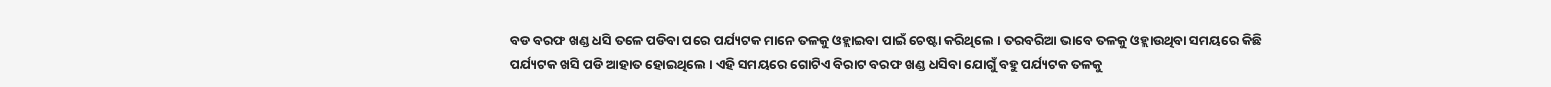ବଡ ବରଫ ଖଣ୍ଡ ଧସି ତଳେ ପଡିବା ପରେ ପର୍ଯ୍ୟଟକ ମାନେ ତଳକୁ ଓହ୍ଲାଇବା ପାଇଁ ଚେଷ୍ଟା କରିଥିଲେ । ତରବରିଆ ଭାବେ ତଳକୁ ଓହ୍ଲାଉଥିବା ସମୟରେ କିଛି ପର୍ଯ୍ୟଟକ ଖସି ପଡି ଆହାତ ହୋଇଥିଲେ । ଏହି ସମୟରେ ଗୋଟିଏ ବିରାଟ ବରଫ ଖଣ୍ଡ ଧସିବା ଯୋଗୁଁ ବହୁ ପର୍ଯ୍ୟଟକ ତଳକୁ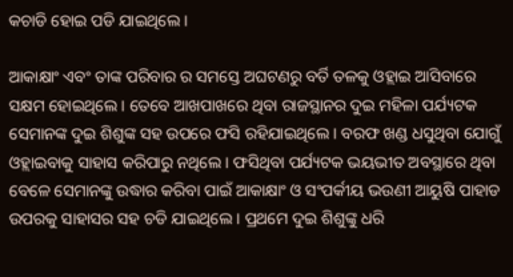କଚାଡି ହୋଇ ପଡି ଯାଇଥିଲେ ।

ଆକାକ୍ଷାଂ ଏବଂ ତାଙ୍କ ପରିବାର ର ସମସ୍ତେ ଅଘଟଣରୁ ବର୍ତି ତଳକୁ ଓହ୍ଲାଇ ଆସିବାରେ ସକ୍ଷମ ହୋଇଥିଲେ । ତେବେ ଆଖପାଖରେ ଥିବା ରାଜସ୍ଥାନର ଦୁଇ ମହିଳା ପର୍ଯ୍ୟଟକ ସେମାନଙ୍କ ଦୁଇ ଶିଶୁଙ୍କ ସହ ଉପରେ ଫସି ରହିଯାଇଥିଲେ । ବରଫ ଖଣ୍ଡ ଧସୁଥିବା ଯୋଗୁଁ ଓହ୍ଲାଇବାକୁ ସାହାସ କରିପାରୁ ନଥିଲେ । ଫସିଥିବା ପର୍ଯ୍ୟଟକ ଭୟଭୀତ ଅବସ୍ଥାରେ ଥିବା ବେଳେ ସେମାନଙ୍କୁ ଉଦ୍ଧାର କରିବା ପାଇଁ ଆକାକ୍ଷାଂ ଓ ସଂପର୍କୀୟ ଭଉଣୀ ଆୟୁଷି ପାହାଡ ଉପରକୁ ସାହାସର ସହ ଚଡି ଯାଇଥିଲେ । ପ୍ରଥମେ ଦୁଇ ଶିଶୁଙ୍କୁ ଧରି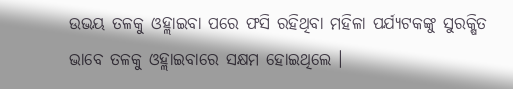ଉଭୟ ତଳକୁ ଓହ୍ଲାଇବା ପରେ ଫସି ରହିଥିବା ମହିଳା ପର୍ଯ୍ୟଟକଙ୍କୁ ସୁରକ୍ଷିତ ଭାବେ ତଳକୁ ଓହ୍ଲାଇବାରେ ସକ୍ଷମ ହୋଇଥିଲେ ।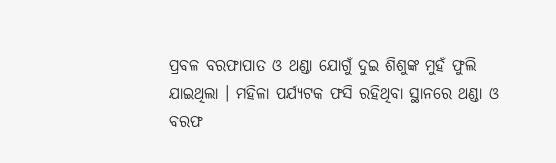ପ୍ରବଳ ବରଫାପାତ ଓ ଥଣ୍ଡା ଯୋଗୁଁ ଦୁଇ ଶିଶୁଙ୍କ ମୁହଁ ଫୁଲି ଯାଇଥିଲା । ମହିଳା ପର୍ଯ୍ୟଟକ ଫସି ରହିଥିବା ସ୍ଥାନରେ ଥଣ୍ଡା ଓ ବରଫ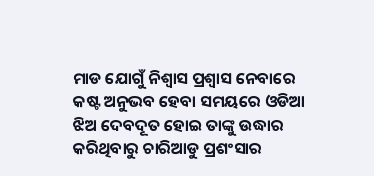ମାଡ ଯୋଗୁଁ ନିଶ୍ୱାସ ପ୍ରଶ୍ୱାସ ନେବାରେ କଷ୍ଟ ଅନୁଭବ ହେବା ସମୟରେ ଓଡିଆ ଝିଅ ଦେବଦୂତ ହୋଇ ତାଙ୍କୁ ଉଦ୍ଧାର କରିଥିବାରୁ ଚାରିଆଡୁ ପ୍ରଶଂସାର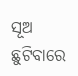ସୂଅ ଛୁଟିବାରେ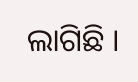ଲାଗିଛି ।